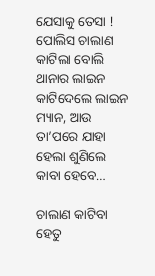ଯେସାକୁ ତେସା ! ପୋଲିସ ଚାଲାଣ କାଟିଲା ବୋଲି ଥାନାର ଲାଇନ କାଟିଦେଲେ ଲାଇନ ମ୍ୟାନ, ଆଉ ତା’ପରେ ଯାହା ହେଲା ଶୁଣିଲେ କାବା ହେବେ…

ଚାଲାଣ କାଟିବା ହେତୁ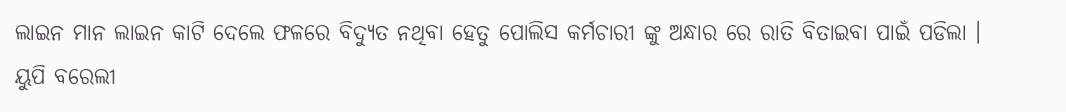ଲାଇନ ମାନ ଲାଇନ କାଟି ଦେଲେ ଫଳରେ ବିଦ୍ୟୁତ ନଥିବା ହେତୁ ପୋଲିସ କର୍ମଚାରୀ ଙ୍କୁ ଅନ୍ଧାର ରେ ରାତି ବିତାଇବା ପାଇଁ ପଡିଲା । ୟୁପି ବରେଲୀ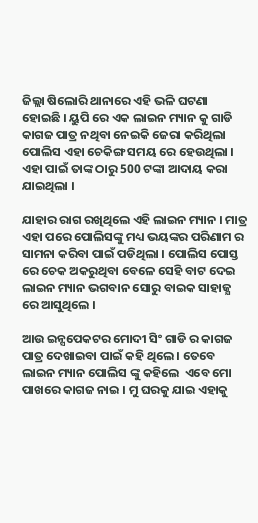ଜିଲ୍ଲା ଷିଲୋରି ଥାନାରେ ଏହି ଭଳି ଘଟଣା ହୋଇଛି । ୟୁପି ରେ ଏକ ଲାଇନ ମ୍ୟାନ କୁ ଗାଡି କାଗଜ ପାତ୍ର ନଥିବା ନେଇକି ଜେରା କରିଥିଲା ପୋଲିସ ଏହା ଚେକିଙ୍ଗ ସମୟ ରେ ହେଉଥିଲା । ଏହା ପାଇଁ ତାଙ୍କ ଠାରୁ 500 ଟଙ୍କା ଆଦାୟ କରା ଯାଇଥିଲା ।

ଯାହାର ରାଗ ରଖିଥିଲେ ଏହି ଲାଇନ ମ୍ୟାନ । ମାତ୍ର ଏହା ପରେ ପୋଲିସଙ୍କୁ ମଧ୍ୟ ଭୟଙ୍କର ପରିଣାମ ର ସାମନା କରିବା ପାଇଁ ପଡିଥିଲା । ପୋଲିସ ପୋସ୍ତ ରେ ଚେକ ଅକରୁଥିବା ବେଳେ ସେହି ବାଟ ଦେଇ ଲାଇନ ମ୍ୟାନ ଭଗବାନ ସୋରୁ ବାଇକ ସାହାଜ୍ଯ ରେ ଆସୁଥିଲେ ।

ଆଉ ଇନ୍ସପେକଟର ମୋଦୀ ସିଂ ଗାଡି ର କାଗଜ ପାତ୍ର ଦେଖାଇବା ପାଇଁ କହି ଥିଲେ । ତେବେ ଲାଇନ ମ୍ୟାନ ପୋଲିସ ଙ୍କୁ କହିଲେ  ଏବେ ମୋ ପାଖରେ କାଗଜ ନାଇ । ମୁ ଘରକୁ ଯାଇ ଏହାକୁ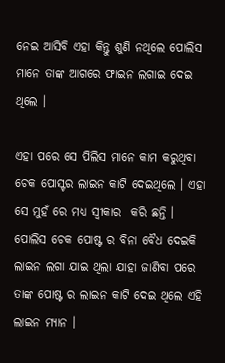ନେଇ ଆସିବି ଏହା କିନ୍ତୁ ଶୁଣି ନଥିଲେ ପୋଲିସ ମାନେ ତାଙ୍କ ଆଗରେ ଫାଇନ ଲଗାଇ ଦେଇ ଥିଲେ ।

ଏହା ପରେ ସେ ପିଲିସ ମାନେ କାମ କରୁଥିବା ଚେକ ପୋସ୍ଟର ଲାଇନ କାଟି ଦେଇଥିଲେ । ଏହା ସେ ମୁହଁ ରେ ମଧ୍ୟ ସ୍ଵୀକାର  କରି ଛନ୍ତି । ପୋଲିସ ଚେକ ପୋଷ୍ଟ ର ବିନା ବୈଧ ଦେଇକି ଲାଇନ ଲଗା ଯାଇ ଥିଲା ଯାହା ଜାଣିବା ପରେ ତାଙ୍କ ପୋଷ୍ଟ ର ଲାଇନ କାଟି ଦେଇ ଥିଲେ ଏହି ଲାଇନ ମ୍ୟାନ ।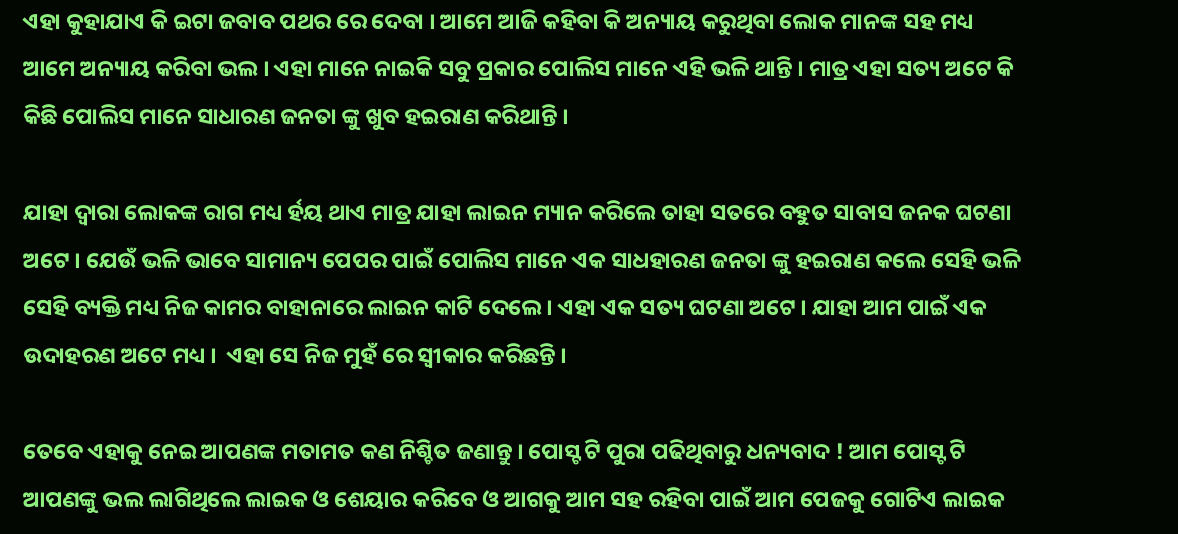ଏହା କୁହାଯାଏ କି ଇଟା ଜବାବ ପଥର ରେ ଦେବା । ଆମେ ଆଜି କହିବା କି ଅନ୍ୟାୟ କରୁଥିବା ଲୋକ ମାନଙ୍କ ସହ ମଧ୍ୟ ଆମେ ଅନ୍ୟାୟ କରିବା ଭଲ । ଏହା ମାନେ ନାଇକି ସବୁ ପ୍ରକାର ପୋଲିସ ମାନେ ଏହି ଭଳି ଥାନ୍ତି । ମାତ୍ର ଏହା ସତ୍ୟ ଅଟେ କି କିଛି ପୋଲିସ ମାନେ ସାଧାରଣ ଜନତା ଙ୍କୁ ଖୁବ ହଇରାଣ କରିଥାନ୍ତି ।

ଯାହା ଦ୍ଵାରା ଲୋକଙ୍କ ରାଗ ମଧ୍ୟ ର୍ହୟ ଥାଏ ମାତ୍ର ଯାହା ଲାଇନ ମ୍ୟାନ କରିଲେ ତାହା ସତରେ ବହୁତ ସାବାସ ଜନକ ଘଟଣା ଅଟେ । ଯେଉଁ ଭଳି ଭାବେ ସାମାନ୍ୟ ପେପର ପାଇଁ ପୋଲିସ ମାନେ ଏକ ସାଧହାରଣ ଜନତା ଙ୍କୁ ହଇରାଣ କଲେ ସେହି ଭଳି ସେହି ବ୍ୟକ୍ତି ମଧ୍ୟ ନିଜ କାମର ବାହାନାରେ ଲାଇନ କାଟି ଦେଲେ । ଏହା ଏକ ସତ୍ୟ ଘଟଣା ଅଟେ । ଯାହା ଆମ ପାଇଁ ଏକ ଉଦାହରଣ ଅଟେ ମଧ୍ୟ ।  ଏହା ସେ ନିଜ ମୁହଁ ରେ ସ୍ଵୀକାର କରିଛନ୍ତି ।

ତେବେ ଏହାକୁ ନେଇ ଆପଣଙ୍କ ମତାମତ କଣ ନିଶ୍ଚିତ ଜଣାନ୍ତୁ । ପୋସ୍ଟ ଟି ପୁରା ପଢିଥିବାରୁ ଧନ୍ୟବାଦ ! ଆମ ପୋସ୍ଟ ଟି ଆପଣଙ୍କୁ ଭଲ ଲାଗିଥିଲେ ଲାଇକ ଓ ଶେୟାର କରିବେ ଓ ଆଗକୁ ଆମ ସହ ରହିବା ପାଇଁ ଆମ ପେଜକୁ ଗୋଟିଏ ଲାଇକ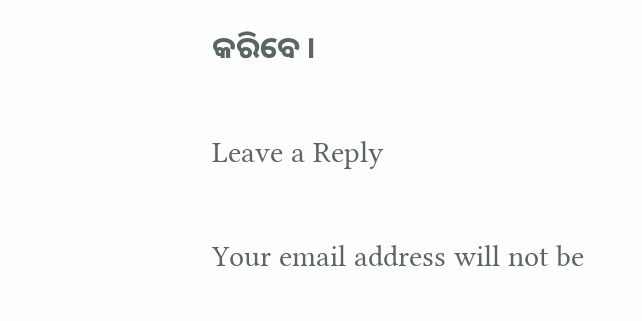କରିବେ ।

Leave a Reply

Your email address will not be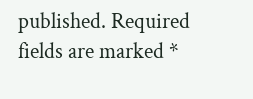published. Required fields are marked *